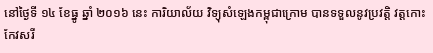នៅថ្ងៃទី ១៤ ខែធ្នូ ឆ្នាំ ២០១៦ នេះ ការិយាល័យ វិទ្យុសំឡេងកម្ពុជាក្រោម បានទទួលនូវប្រវត្តិ វត្តកោះកែវសរី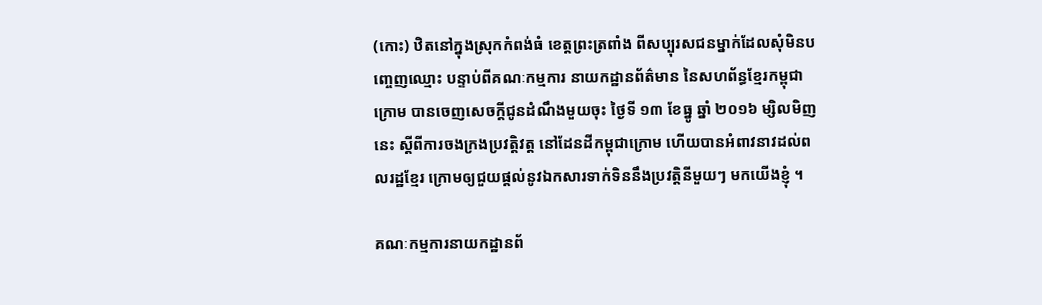(កោះ) ឋិតនៅក្នុងស្រុកកំពង់ធំ ខេត្តព្រះត្រពាំង ពីសប្បុរសជនម្នាក់ដែលសុំមិនបញ្ចេញឈ្មោះ បន្ទាប់ពីគណៈកម្មការ នាយកដ្ឋានព័ត៌មាន នៃសហព័ន្ធខ្មែរកម្ពុជាក្រោម បានចេញសេចក្ដីជូនដំណឹងមួយចុះ ថ្ងៃទី ១៣ ខែធ្នូ ឆ្នាំ ២០១៦ ម្សិលមិញនេះ ស្ដីពីការចងក្រងប្រវត្តិវត្ត នៅដែនដីកម្ពុជាក្រោម ហើយបានអំពាវនាវដល់ពលរដ្ឋខ្មែរ ក្រោមឲ្យជួយផ្ដល់នូវឯកសារទាក់ទិននឹងប្រវត្តិនីមួយៗ មកយើងខ្ញុំ ។

គណៈកម្មការនាយកដ្ឋានព័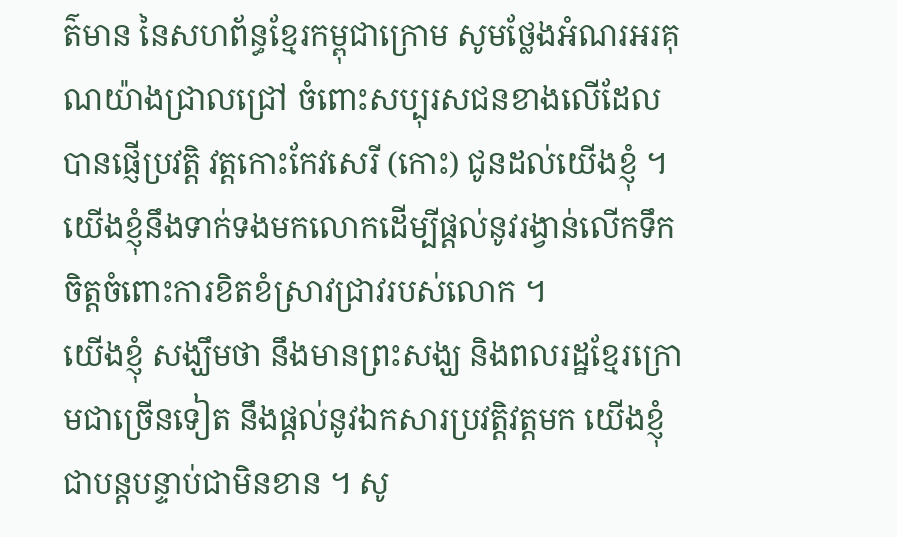ត៌មាន នៃសហព័ន្ធខ្មែរកម្ពុជាក្រោម សូមថ្លែងអំណរអរគុណយ៉ាងជ្រាលជ្រៅ ចំពោះសប្បុរសជនខាងលើដែលបានផ្ញើប្រវត្តិ វត្តកោះកែវសេរី (កោះ) ជូនដល់យើងខ្ញុំ ។ យើងខ្ញុំនឹងទាក់ទងមកលោកដើម្បីផ្ដល់នូវរង្វាន់លើកទឹកចិត្តចំពោះការខិតខំស្រាវជ្រាវរបស់លោក ។
យើងខ្ញុំ សង្ឃឹមថា នឹងមានព្រះសង្ឃ និងពលរដ្ឋខ្មែរក្រោមជាច្រើនទៀត នឹងផ្ដល់នូវឯកសារប្រវត្តិវត្តមក យើងខ្ញុំជាបន្តបន្ទាប់ជាមិនខាន ។ សូ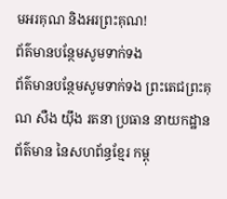មអរគុណ និងអរព្រះគុណ!
ព័ត៌មានបន្ថែមសូមទាក់ទង
ព័ត៌មានបន្ថែមសូមទាក់ទង ព្រះតេជព្រះគុណ សឺង យ៉ឹង រតនា ប្រធាន នាយកដ្ឋានព័ត៌មាន នៃសហព័ន្ធខ្មែរ កម្ពុ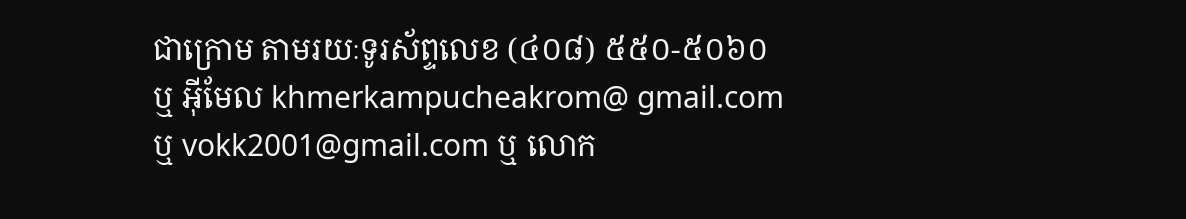ជាក្រោម តាមរយៈទូរស័ព្ទលេខ (៤០៨) ៥៥០-៥០៦០ ឬ អ៊ីមែល khmerkampucheakrom@ gmail.com ឬ vokk2001@gmail.com ឬ លោក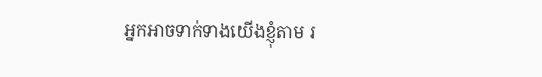អ្នកអាចទាក់ទាងយើងខ្ញុំតាម រ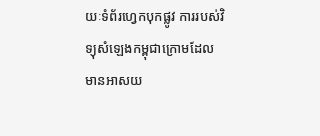យៈទំព័រហ្វេកបុកផ្លូវ ការរបស់វិទ្យុសំឡេងកម្ពុជាក្រោមដែលមានអាសយ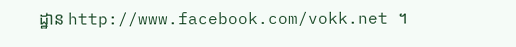ដ្ឋាន http://www.facebook.com/vokk.net ។